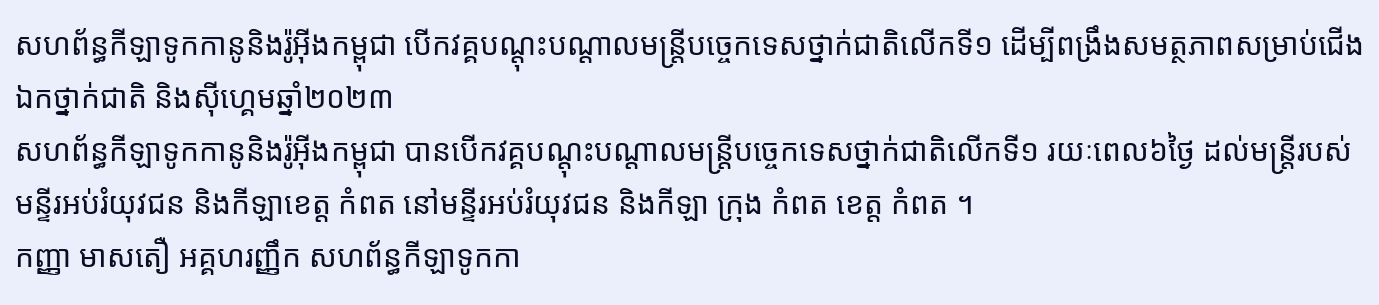សហព័ន្ធកីឡាទូកកានូនិងរ៉ូអ៊ីងកម្ពុជា បើកវគ្គបណ្តុះបណ្តាលមន្រ្តីបច្ចេកទេសថ្នាក់ជាតិលើកទី១ ដើម្បីពង្រឹងសមត្ថភាពសម្រាប់ជើងឯកថ្នាក់ជាតិ និងស៊ីហ្គេមឆ្នាំ២០២៣
សហព័ន្ធកីឡាទូកកានូនិងរ៉ូអ៊ីងកម្ពុជា បានបើកវគ្គបណ្តុះបណ្តាលមន្រ្តីបច្ចេកទេសថ្នាក់ជាតិលើកទី១ រយៈពេល៦ថ្ងៃ ដល់មន្រ្តីរបស់មន្ទីរអប់រំយុវជន និងកីឡាខេត្ត កំពត នៅមន្ទីរអប់រំយុវជន និងកីឡា ក្រុង កំពត ខេត្ត កំពត ។
កញ្ញា មាសតឿ អគ្គហរញ្ញឹក សហព័ន្ធកីឡាទូកកា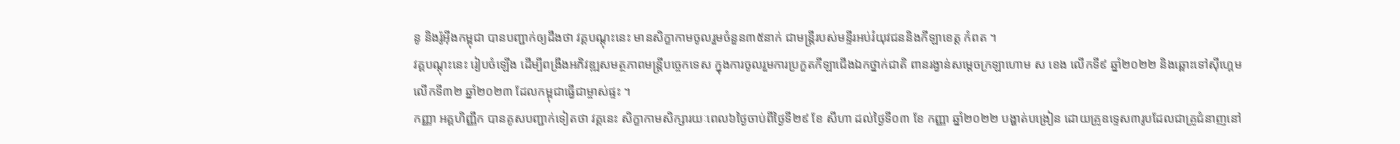នូ និងរ៉ូអ៊ីងកម្ពុជា បានបញ្ជាក់ឲ្យដឹងថា វគ្គបណ្តុះនេះ មានសិក្ខាកាមចូលរួមចំនួន៣៥នាក់ ជាមន្រ្តីរបស់មន្ទីរអប់រំយុវជននិងកីឡាខេត្ត កំពត ។
វគ្គបណ្តុះនេះ រៀបចំឡើង ដើម្បីពង្រឹងអភិវឌ្ឍសមត្ថភាពមន្រ្តីបច្ចេកទេស ក្នុងការចូលរួមការប្រកួតកីឡាជើងឯកថ្នាក់ជាតិ ពានរង្វាន់សម្តេចក្រឡាហោម ស ខេង លើកទី៩ ឆ្នាំ២០២២ និងឆ្ពោះទៅស៊ីហ្គេមលើកទី៣២ ឆ្នាំ២០២៣ ដែលកម្ពុជាធ្វើជាម្ចាស់ផ្ទះ ។
កញ្ញា អគ្គហិញ្ញឹក បានគូសបញ្ជាក់ទៀតថា វគ្គនេះ សិក្ខាកាមសិក្សារយៈពេល៦ថ្ងៃចាប់ពីថ្ងៃទី២៩ ខែ សីហា ដល់ថ្ងៃទី០៣ ខែ កញ្ញា ឆ្នាំ២០២២ បង្ហាត់បង្រៀន ដោយគ្រូឧទ្ទេស៣រូបដែលជាគ្រូជំនាញនៅ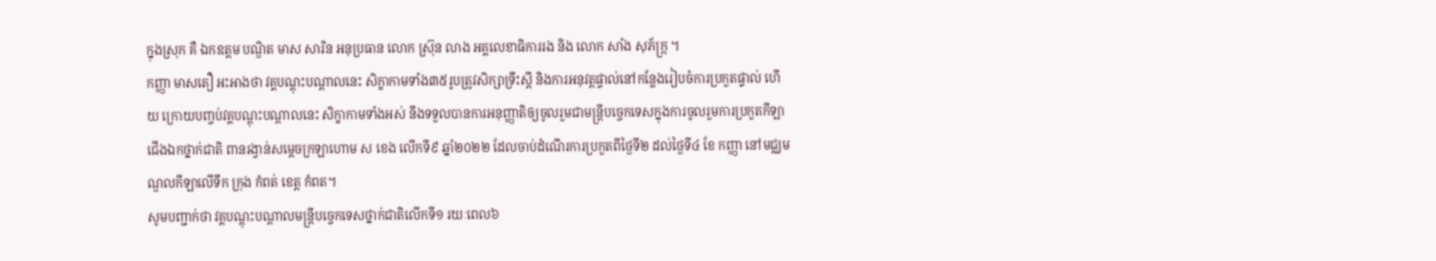ក្នុងស្រុក គឺ ឯកឧត្តម បណ្ឌិត មាស សារិន អនុប្រធាន លោក ស្រ៊ុន លាង អគ្គលេខាធិការរង និង លោក សាំង សុភ័ក្ក្រ ។
កញ្ញា មាសតឿ អះអាងថា វគ្គបណ្តុះបណ្តាលនេះ សិក្ខាកាមទាំង៣៥រូបត្រូវសិក្សាទ្រឹះស្តី និងការអនុវត្តផ្ទាល់នៅកន្លែងរៀបចំការប្រកួតផ្ទាល់ ហើយ ក្រោយបញ្ចប់វគ្គបណ្តុះបណ្តាលនេះ សិក្ខាកាមទាំងអស់ នឹងទទួលបានការអនុញ្ញាតិឲ្យចូលរួមជាមន្រ្តីបច្ចេកទេសក្នុងការចូលរួមការប្រកួតកីឡាជើងឯកថ្នាក់ជាតិ ពានរង្វាន់សម្តេចក្រឡាហោម ស ខេង លើកទី៩ ឆ្នាំ២០២២ ដែលចាប់ដំណើរការប្រកួតពីថ្ងៃទី២ ដល់ថ្ងៃទី៤ ខែ កញ្ញា នៅមជ្ឈមណ្ឌលកីឡាលើទឹក ក្រុង កំពត់ ខេត្ត កំពត។
សូមបញ្ជាក់ថា វគ្គបណ្តុះបណ្តាលមន្រ្តីបច្ចេកទេសថ្នាក់ជាតិលើកទី១ រយៈពេល៦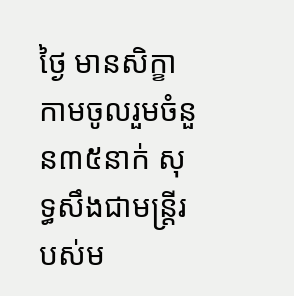ថ្ងៃ មានសិក្ខាកាមចូលរួមចំនួន៣៥នាក់ សុទ្ធសឹងជាមន្រ្តីរបស់ម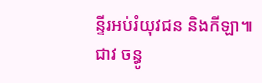ន្ទីរអប់រំយុវជន និងកីឡា៕
ជាវ ចន្ធូ